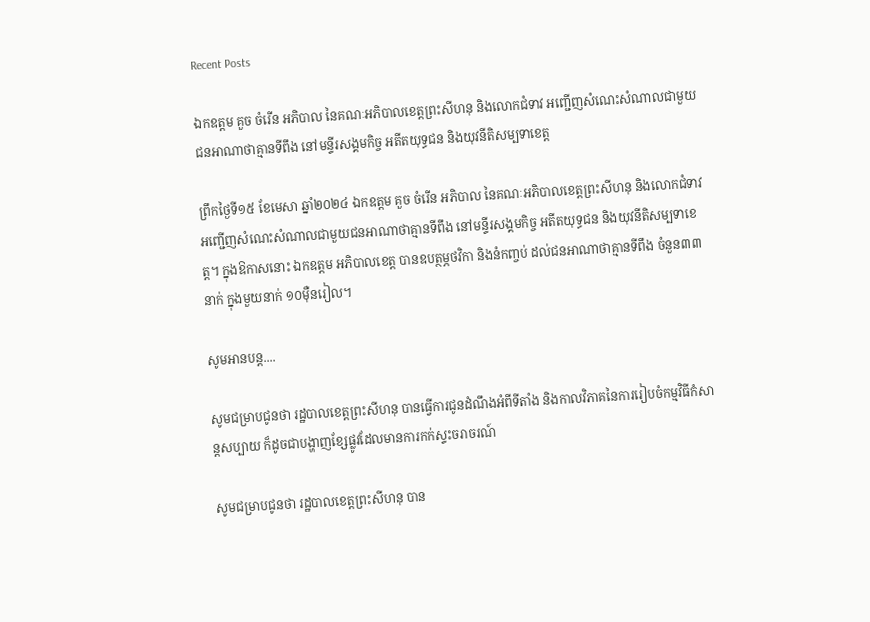Recent Posts

ឯកឧត្តម គួច ចំរើន អភិបាល នៃគណៈអភិបាលខេត្តព្រះសីហនុ និងលោកជំទាវ អញ្ជើញសំណេះសំណាលជាមួយជនអាណាថាគ្មានទីពឹង នៅមន្ទីរសង្គមកិច្ច អតីតយុទ្ធជន និងយុវនីតិសម្បទាខេត្ត

ព្រឹកថ្ងៃទី១៥ ខែមេសា ឆ្នាំ២០២៤ ឯកឧត្តម គួច ចំរើន អភិបាល នៃគណៈអភិបាលខេត្តព្រះសីហនុ និងលោកជំទាវ អញ្ជើញសំណេះសំណាលជាមួយជនអាណាថាគ្មានទីពឹង នៅមន្ទីរសង្គមកិច្ច អតីតយុទ្ធជន និងយុវនីតិសម្បទាខេត្ត។ ក្នុងឱកាសនោះ ឯកឧត្តម អភិបាលខេត្ត បានឧបត្ថម្ភថវិកា និងនំកញ្ចប់ ដល់ជនអាណាថាគ្មានទីពឹង ចំនួន៣៣ នាក់ ក្នុងមួយនាក់ ១០ម៉ឺនរៀល។

សូមអានបន្ត....

សូមជម្រាបជូនថា រដ្ឋបាលខេត្តព្រះសីហនុ បានធ្វើការជូនដំណឹងអំពីទីតាំង និងកាលវិភាគនៃការរៀបចំកម្មវិធីកំសាន្តសប្បាយ ក៏ដូចជាបង្ហាញខ្សែផ្លូវដែលមានការកក់ស្ទះចរាចរណ៍

សូមជម្រាបជូនថា រដ្ឋបាលខេត្តព្រះសីហនុ បាន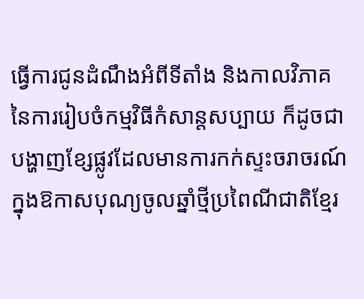ធ្វើការជូនដំណឹងអំពីទីតាំង និងកាលវិភាគនៃការរៀបចំកម្មវិធីកំសាន្តសប្បាយ ក៏ដូចជាបង្ហាញខ្សែផ្លូវដែលមានការកក់ស្ទះចរាចរណ៍ ក្នុងឱកាសបុណ្យចូលឆ្នាំថ្មីប្រពៃណីជាតិខ្មែរ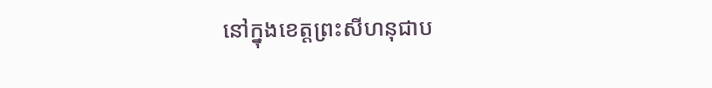នៅក្នុងខេត្តព្រះសីហនុជាប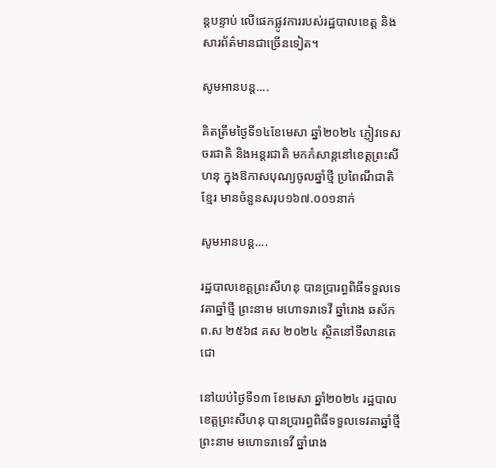ន្តបន្ទាប់ លើផេកផ្លូវការរបស់រដ្ឋបាលខេត្ត និងសារព័ត៌មានជាច្រើនទៀត។

សូមអានបន្ត....

គិតត្រឹមថ្ងៃទី១៤ខែមេសា ឆ្នាំ២០២៤ ភ្ញៀវទេសចរជាតិ និងអន្តរជាតិ មកកំសាន្តនៅខេត្តព្រះសីហនុ ក្នុងឱកាសបុណ្យចូលឆ្នាំថ្មី ប្រពៃណីជាតិខ្មែរ មានចំនួនសរុប១៦៧.០០១នាក់

សូមអានបន្ត....

រដ្ឋបាលខេត្តព្រះសីហនុ បានប្រារព្ធពិធីទទួលទេវតាឆ្នាំថ្មី ព្រះនាម មហោទរាទេវី ឆ្នាំរោង ឆស័ក ព.ស ២៥៦៨ គស ២០២៤ ស្ថិតនៅទីលានតេជោ

នៅយប់ថ្ងៃទី១៣ ខែមេសា ឆ្នាំ២០២៤ រដ្ឋបាលខេត្តព្រះសីហនុ បានប្រារព្ធពិធីទទួលទេវតាឆ្នាំថ្មី ព្រះនាម មហោទរាទេវី ឆ្នាំរោង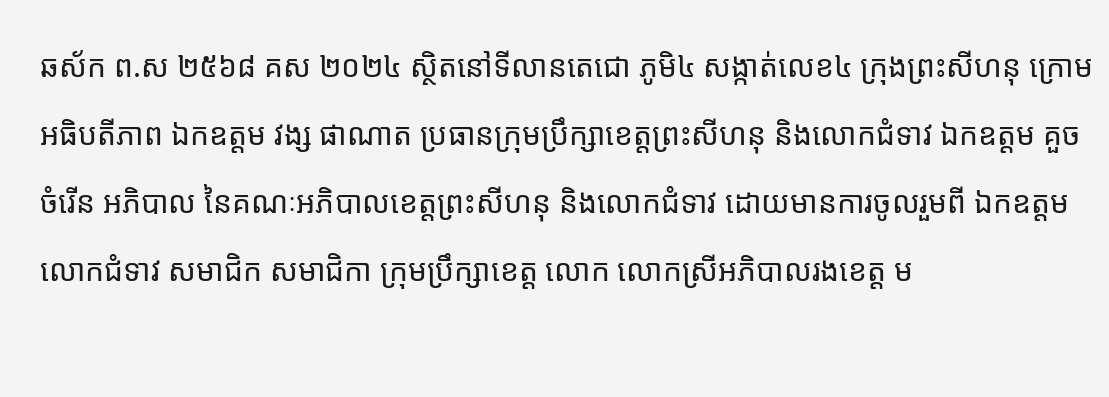ឆស័ក ព.ស ២៥៦៨ គស ២០២៤ ស្ថិតនៅទីលានតេជោ ភូមិ៤ សង្កាត់លេខ៤ ក្រុងព្រះសីហនុ ក្រោមអធិបតីភាព ឯកឧត្តម វង្ស ផាណាត ប្រធានក្រុមប្រឹក្សាខេត្តព្រះសីហនុ និងលោកជំទាវ ឯកឧត្តម គួច ចំរើន អភិបាល នៃគណៈអភិបាលខេត្តព្រះសីហនុ និងលោកជំទាវ ដោយមានការចូលរួមពី ឯកឧត្តម លោកជំទាវ សមាជិក សមាជិកា ក្រុមប្រឹក្សាខេត្ត លោក លោកស្រីអភិបាលរងខេត្ត ម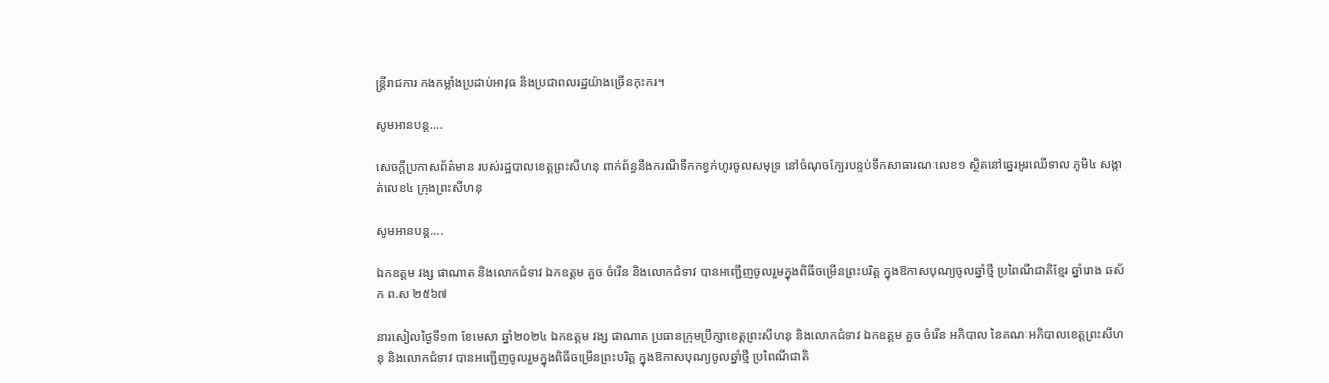ន្រ្តីរាជការ កងកម្លាំងប្រដាប់អាវុធ និងប្រជាពលរដ្ឋយ៉ាងច្រើនកុះករ។

សូមអានបន្ត....

សេចក្តីប្រកាសព័ត៌មាន របស់រដ្ឋបាលខេត្តព្រះសីហនុ ពាក់ព័ន្ធនឹងករណីទឹកកខ្វក់ហូរចូលសមុទ្រ នៅចំណុចក្បែរបន្ទប់ទឹកសាធារណៈលេខ១ ស្ថិតនៅឆ្នេរអូរឈើទាល ភូមិ៤ សង្កាត់លេខ៤ ក្រុងព្រះសីហនុ

សូមអានបន្ត....

ឯកឧត្តម វង្ស ផាណាត និងលោកជំទាវ ឯកឧត្តម គួច ចំរើន និងលោកជំទាវ បានអញ្ជើញចូលរួមក្នុងពិធីចម្រើនព្រះបរិត្ត ក្នុងឱកាសបុណ្យចូលឆ្នាំថ្មី ប្រពៃណីជាតិខ្មែរ ឆ្នាំរោង ឆស័ក ព.ស ២៥៦៧

នារសៀលថ្ងៃទី១៣ ខែមេសា ឆ្នាំ២០២៤ ឯកឧត្តម វង្ស ផាណាត ប្រធានក្រុមប្រឹក្សាខេត្តព្រះសីហនុ និងលោកជំទាវ ឯកឧត្តម គួច ចំរើន អភិបាល នៃគណៈអភិបាលខេត្តព្រះសីហនុ និងលោកជំទាវ បានអញ្ជើញចូលរួមក្នុងពិធីចម្រើនព្រះបរិត្ត ក្នុងឱកាសបុណ្យចូលឆ្នាំថ្មី ប្រពៃណីជាតិ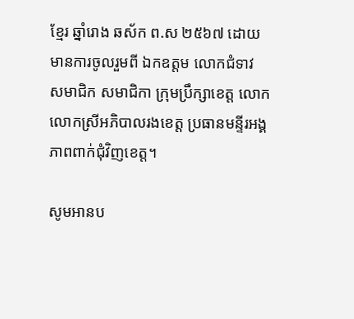ខ្មែរ ឆ្នាំរោង ឆស័ក ព.ស ២៥៦៧ ដោយមានការចូលរួមពី ឯកឧត្តម លោកជំទាវ សមាជិក សមាជិកា ក្រុមប្រឹក្សាខេត្ត លោក លោកស្រីអភិបាលរងខេត្ត ប្រធានមន្ទីរអង្គភាពពាក់ជុំវិញខេត្ត។

សូមអានប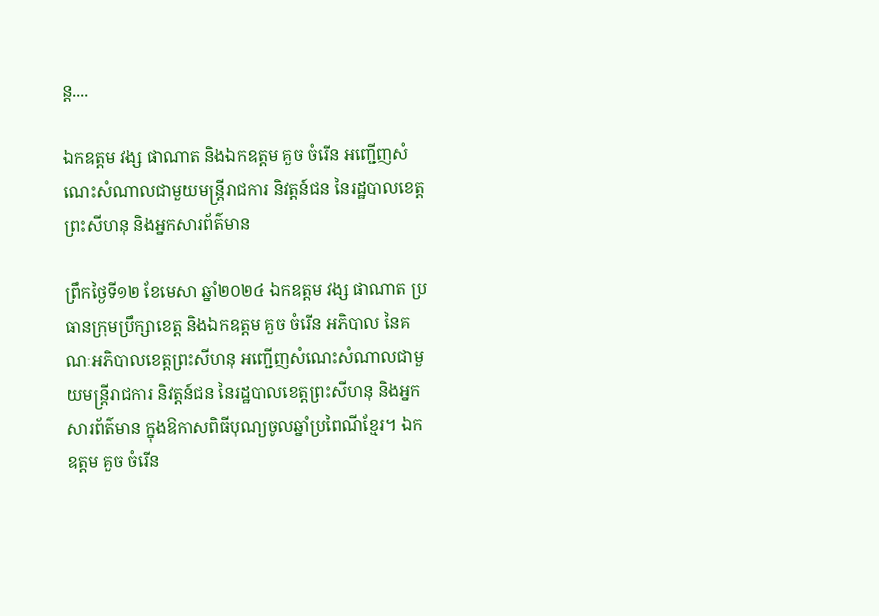ន្ត....

ឯកឧត្តម វង្ស ផាណាត និងឯកឧត្តម គួច ចំរើន អញ្ជើញសំណេះសំណាលជាមួយមន្ត្រីរាជការ និវត្តន៍ជន នៃរដ្ឋបាលខេត្តព្រះសីហនុ និងអ្នកសារព័ត៌មាន

ព្រឹកថ្ងៃទី១២ ខែមេសា ឆ្នាំ២០២៤ ឯកឧត្តម វង្ស ផាណាត ប្រធានក្រុមប្រឹក្សាខេត្ត និងឯកឧត្តម គួច ចំរើន អភិបាល នៃគណៈអភិបាលខេត្តព្រះសីហនុ អញ្ជើញសំណេះសំណាលជាមួយមន្ត្រីរាជការ និវត្តន៍ជន នៃរដ្ឋបាលខេត្តព្រះសីហនុ និងអ្នកសារព័ត៌មាន ក្នុងឱកាសពិធីបុណ្យចូលឆ្នាំប្រពៃណីខ្មែរ។ ឯកឧត្តម គួច ចំរើន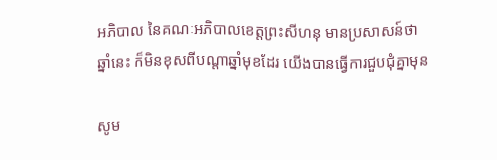អភិបាល នៃគណៈអភិបាលខេត្តព្រះសីហនុ មានប្រសាសន៍ថា ឆ្នាំនេះ ក៏មិនខុសពីបណ្តាឆ្នាំមុខដែរ យើងបានធ្វើការជួបជុំគ្នាមុន

សូម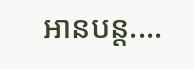អានបន្ត....